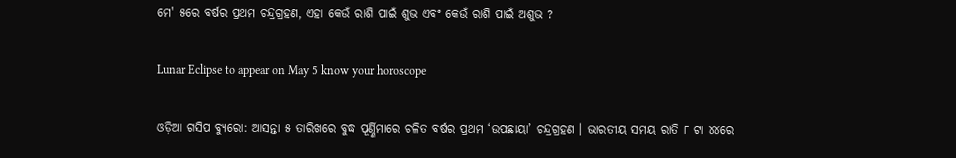ମେ' ୫ରେ ବର୍ଷର ପ୍ରଥମ ଚନ୍ଦ୍ରଗ୍ରହଣ, ଏହା କେଉଁ ରାଶି ପାଇଁ ଶୁଭ ଏବଂ କେଉଁ ରାଶି ପାଇଁ ଅଶୁଭ ?

Lunar Eclipse to appear on May 5 know your horoscope

ଓଡ଼ିଆ ଗସିପ ବ୍ୟୁରୋ: ଆସନ୍ତା ୫ ତାରିଖରେ ବୁଦ୍ଧ ପୂର୍ଣ୍ଣିମାରେ ଚଳିତ ବର୍ଷର ପ୍ରଥମ ‘ଉପଛାୟା’ ଚନ୍ଦ୍ରଗ୍ରହଣ । ଭାରତୀୟ ସମୟ ରାତି ୮ ଟା ୪୪ରେ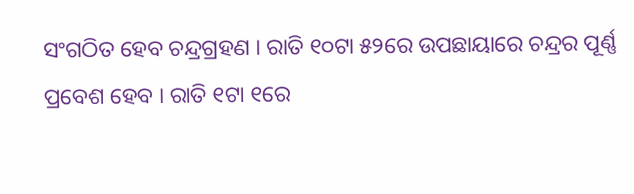ସଂଗଠିତ ହେବ ଚନ୍ଦ୍ରଗ୍ରହଣ । ରାତି ୧୦ଟା ୫୨ରେ ଉପଛାୟାରେ ଚନ୍ଦ୍ରର ପୂର୍ଣ୍ଣ ପ୍ରବେଶ ହେବ । ରାତି ୧ଟା ୧ରେ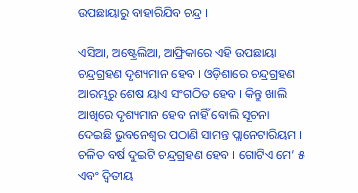ଉପଛାୟାରୁ ବାହାରିଯିବ ଚନ୍ଦ୍ର ।

ଏସିଆ, ଅଷ୍ଟ୍ରେଲିଆ, ଆଫ୍ରିକାରେ ଏହି ଉପଛାୟା ଚନ୍ଦ୍ରଗ୍ରହଣ ଦୃଶ୍ୟମାନ ହେବ । ଓଡ଼ିଶାରେ ଚନ୍ଦ୍ରଗ୍ରହଣ ଆରମ୍ଭରୁ ଶେଷ ୟାଏ ସଂଗଠିତ ହେବ । କିନ୍ତୁ ଖାଲି ଆଖିରେ ଦୃଶ୍ୟମାନ ହେବ ନାହିଁ ବୋଲି ସୂଚନା ଦେଇଛି ଭୁବନେଶ୍ବର ପଠାଣି ସାମନ୍ତ ପ୍ଲାନେଟାରିୟମ । ଚଳିତ ବର୍ଷ ଦୁଇଟି ଚନ୍ଦ୍ରଗ୍ରହଣ ହେବ । ଗୋଟିଏ ମେ’ ୫ ଏବଂ ଦ୍ୱିତୀୟ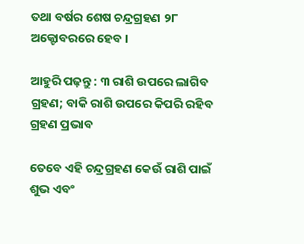ତଥା ବର୍ଷର ଶେଷ ଚନ୍ଦ୍ରଗ୍ରହଣ ୨୮ ଅକ୍ଟୋବରରେ ହେବ ।

ଆହୁରି ପଢ଼ନ୍ତୁ : ୩ ରାଶି ଉପରେ ଲାଗିବ ଗ୍ରହଣ; ବାକି ରାଶି ଉପରେ କିପରି ରହିବ ଗ୍ରହଣ ପ୍ରଭାବ

ତେବେ ଏହି ଚନ୍ଦ୍ରଗ୍ରହଣ କେଉଁ ରାଶି ପାଇଁ ଶୁଭ ଏବଂ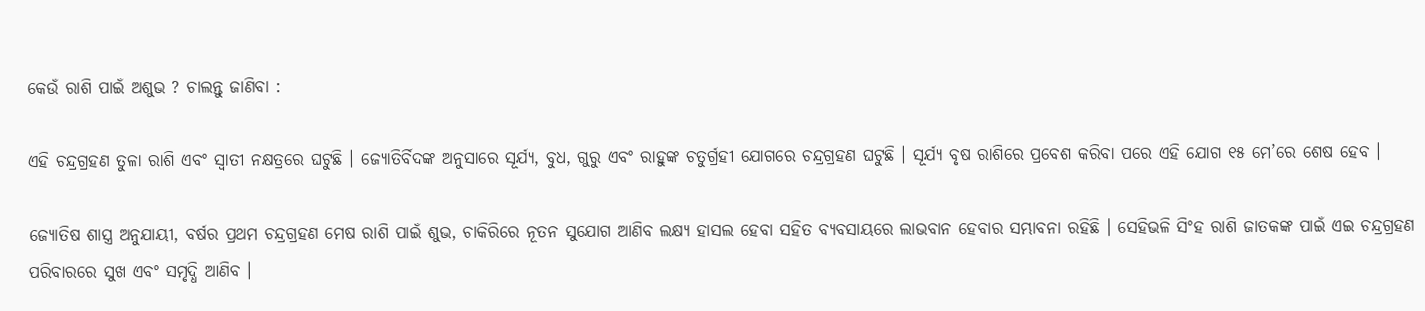କେଉଁ ରାଶି ପାଇଁ ଅଶୁଭ ? ଚାଲନ୍ତୁ ଜାଣିବା :

ଏହି ଚନ୍ଦ୍ରଗ୍ରହଣ ତୁଳା ରାଶି ଏବଂ ସ୍ବାତୀ ନକ୍ଷତ୍ରରେ ଘଟୁଛି । ଜ୍ୟୋତିର୍ବିଦଙ୍କ ଅନୁସାରେ ସୂର୍ଯ୍ୟ, ବୁଧ, ଗୁରୁ ଏବଂ ରାହୁଙ୍କ ଚତୁର୍ଗ୍ରହୀ ଯୋଗରେ ଚନ୍ଦ୍ରଗ୍ରହଣ ଘଟୁଛି । ସୂର୍ଯ୍ୟ ବୃଷ ରାଶିରେ ପ୍ରବେଶ କରିବା ପରେ ଏହି ଯୋଗ ୧୫ ମେ’ରେ ଶେଷ ହେବ ।

ଜ୍ୟୋତିଷ ଶାସ୍ତ୍ର ଅନୁଯାୟୀ, ବର୍ଷର ପ୍ରଥମ ଚନ୍ଦ୍ରଗ୍ରହଣ ମେଷ ରାଶି ପାଇଁ ଶୁଭ, ଚାକିରିରେ ନୂତନ ସୁଯୋଗ ଆଣିବ ଲକ୍ଷ୍ୟ ହାସଲ ହେବା ସହିତ ବ୍ୟବସାୟରେ ଲାଭବାନ ହେବାର ସମ୍ଭାବନା ରହିଛି । ସେହିଭଳି ସିଂହ ରାଶି ଜାତକଙ୍କ ପାଇଁ ଏଇ ଚନ୍ଦ୍ରଗ୍ରହଣ ପରିବାରରେ ସୁଖ ଏବଂ ସମୃଦ୍ଧି ଆଣିବ ।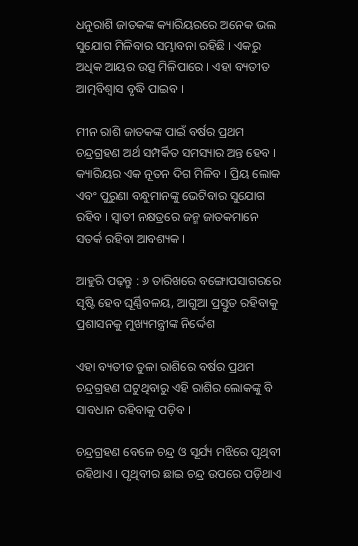ଧନୁରାଶି ଜାତକଙ୍କ କ୍ୟାରିୟରରେ ଅନେକ ଭଲ ସୁଯୋଗ ମିଳିବାର ସମ୍ଭାବନା ରହିଛି । ଏକରୁ ଅଧିକ ଆୟର ଉତ୍ସ ମିଳିପାରେ । ଏହା ବ୍ୟତୀତ ଆତ୍ମବିଶ୍ୱାସ ବୃଦ୍ଧି ପାଇବ ।

ମୀନ ରାଶି ଜାତକଙ୍କ ପାଇଁ ବର୍ଷର ପ୍ରଥମ ଚନ୍ଦ୍ରଗ୍ରହଣ ଅର୍ଥ ସମ୍ପର୍କିତ ସମସ୍ୟାର ଅନ୍ତ ହେବ । କ୍ୟାରିୟର ଏକ ନୂତନ ଦିଗ ମିଳିବ । ପ୍ରିୟ ଲୋକ ଏବଂ ପୁରୁଣା ବନ୍ଧୁମାନଙ୍କୁ ଭେଟିବାର ସୁଯୋଗ ରହିବ । ସ୍ବାତୀ ନକ୍ଷତ୍ରରେ ଜନ୍ମ ଜାତକମାନେ ସତର୍କ ରହିବା ଆବଶ୍ୟକ ।

ଆହୁରି ପଢ଼ନ୍ତୁ : ୬ ତାରିଖରେ ବଙ୍ଗୋପସାଗରରେ ସୃଷ୍ଟି ହେବ ଘୂର୍ଣ୍ଣିବଳୟ, ଆଗୁଆ ପ୍ରସ୍ତୁତ ରହିବାକୁ ପ୍ରଶାସନକୁ ମୁଖ୍ୟମନ୍ତ୍ରୀଙ୍କ ନିର୍ଦ୍ଦେଶ

ଏହା ବ୍ୟତୀତ ତୁଳା ରାଶିରେ ବର୍ଷର ପ୍ରଥମ ଚନ୍ଦ୍ରଗ୍ରହଣ ଘଟୁଥିବାରୁ ଏହି ରାଶିର ଲୋକଙ୍କୁ ବି ସାବଧାନ ରହିବାକୁ ପଡ଼ିବ ।

ଚନ୍ଦ୍ରଗ୍ରହଣ ବେଳେ ଚନ୍ଦ୍ର ଓ ସୂର୍ଯ୍ୟ ମଝିରେ ପୃଥିବୀ ରହିଥାଏ । ପୃଥିବୀର ଛାଇ ଚନ୍ଦ୍ର ଉପରେ ପଡ଼ିଥାଏ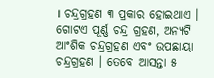। ଚନ୍ଦ୍ରଗ୍ରହଣ ୩ ପ୍ରକାର ହୋଇଥାଏ । ଗୋଟଏ ପୂର୍ଣ୍ଣ ଚନ୍ଦ୍ର ଗ୍ରହଣ, ଅନ୍ୟଟି ଆଂଶିକ ଚନ୍ଦ୍ରଗ୍ରହଣ ଏବଂ ଉପଛାୟା ଚନ୍ଦ୍ରଗ୍ରହଣ । ତେବେ ଆସନ୍ତା ୫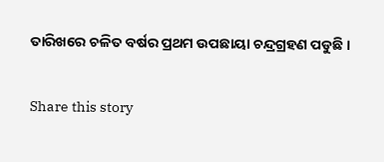ତାରିଖରେ ଚଳିତ ବର୍ଷର ପ୍ରଥମ ଉପଛାୟା ଚନ୍ଦ୍ରଗ୍ରହଣ ପଡୁଛି ।

Share this story